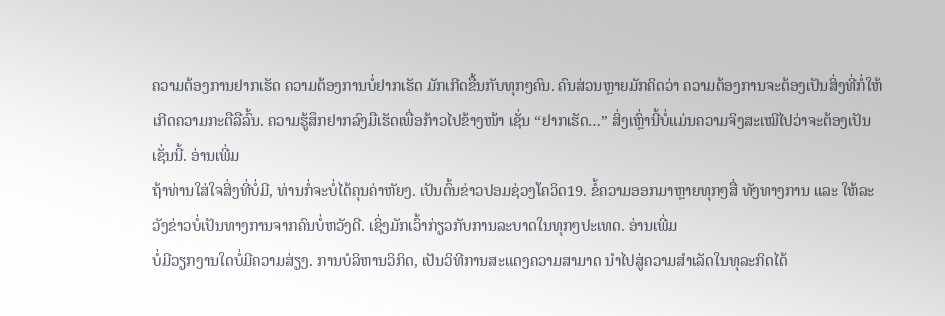ຄວາມຕ້ອງການຢາກເຮັດ ຄວາມຕ້ອງການບໍ່ຢາກເຮັດ ມັກເກີດຂື້ນກັບທຸກໆຄົນ. ຄົນສ່ວນຫຼາຍມັກຄິດວ່າ ຄວາມຕ້ອງການຈະຕ້ອງເປັນສິ່ງທີ່ກໍ່ໃຫ້ເກີດຄວາມກະຕືລືລົ້ນ. ຄວາມຮູ້ສຶກຢາກລົງມືເຮັດເພື່ອກ້າວໄປຂ້າງໜ້າ ເຊັ່ນ “ຢາກເຮັດ…” ສິ່ງເຫຼົ່ານີ້ບໍ່ແມ່ນຄວາມຈິງສະເໝີໄປວ່າຈະຕ້ອງເປັນເຊັ່ນນີ້. ອ່ານເພີ່ມ
ຖ້າທ່ານໃສ່ໃຈສິ່ງທີ່ບໍ່ມີ, ທ່ານກໍ່ຈະບໍ່ໄດ້ຄຸນຄ່າຫັຍງ. ເປັນຕົ້ນຂ່າວປອມຊ່ວງໂຄວິດ19. ຂໍ້ຄວາມອອກມາຫຼາຍທຸກໆສື່ ທັງທາງການ ແລະ ໃຫ້ລະວັງຂ່າວບໍ່ເປັນທາງການຈາກຄົນບໍ່ຫວັງດີ. ເຊິ່ງມັກເວົ້າກ່ຽວກັບການລະບາດໃນທຸກໆປະເທດ. ອ່ານເພີ່ມ
ບໍ່ມີວຽກງານໃດບໍ່ມີຄວາມສ່ຽງ. ການບໍລິຫານວິກິດ, ເປັນວິທີການສະແດງຄວາມສາມາດ ນຳໄປສູ່ຄວາມສຳເລັດໃນທຸລະກິດໄດ້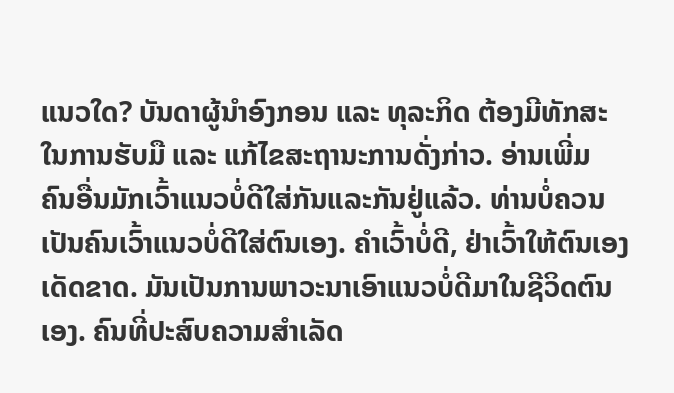ແນວໃດ? ບັນດາຜູ້ນຳອົງກອນ ແລະ ທຸລະກິດ ຕ້ອງມີທັກສະ ໃນການຮັບມື ແລະ ແກ້ໄຂສະຖານະການດັ່ງກ່າວ. ອ່ານເພີ່ມ
ຄົນອື່ນມັກເວົ້າແນວບໍ່ດີໃສ່ກັນແລະກັນຢູ່ແລ້ວ. ທ່ານບໍ່ຄວນເປັນຄົນເວົ້າແນວບໍ່ດີໃສ່ຕົນເອງ. ຄຳເວົ້າບໍ່ດີ, ຢ່າເວົ້າໃຫ້ຕົນເອງເດັດຂາດ. ມັນເປັນການພາວະນາເອົາແນວບໍ່ດີມາໃນຊີວິດຕົນເອງ. ຄົນທີ່ປະສົບຄວາມສຳເລັດ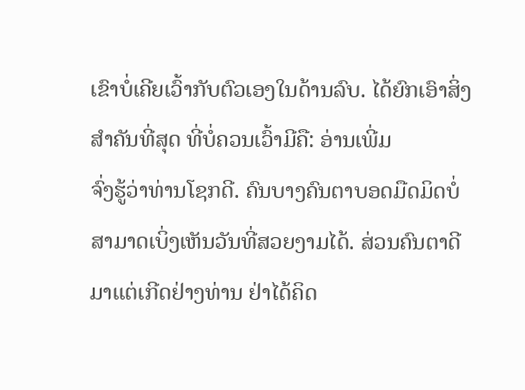ເຂົາບໍ່ເຄີຍເວົ້າກັບຕົວເອງໃນດ້ານລົບ. ໄດ້ຍົກເອົາສິ່ງສຳຄັນທີ່ສຸດ ທີ່ບໍ່ຄວນເວົ້າມີຄື: ອ່ານເພີ່ມ
ຈົ່ງຮູ້ວ່າທ່ານໂຊກດີ. ຄົນບາງຄົນຕາບອດມືດມິດບໍ່ສາມາດເບິ່ງເຫັນວັນທີ່ສວຍງາມໄດ້. ສ່ວນຄົນຕາດີມາແຕ່ເກີດຢ່າງທ່ານ ຢ່າໄດ້ຄິດ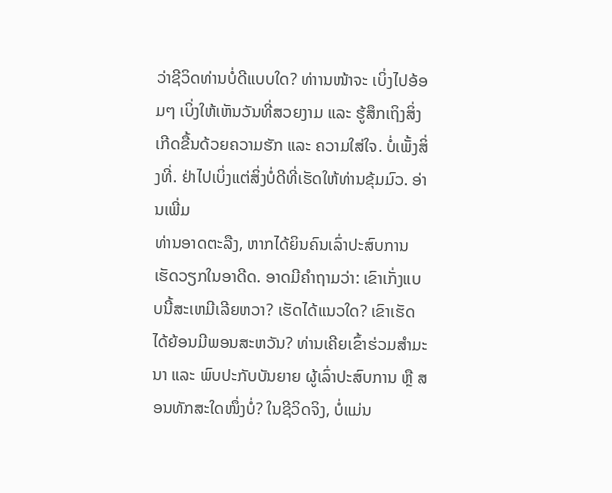ວ່າຊີວິດທ່ານບໍ່ດີແບບໃດ? ທ່າານໜ້າຈະ ເບິ່ງໄປອ້ອມໆ ເບິ່ງໃຫ້ເຫັນວັນທີ່ສວຍງາມ ແລະ ຮູ້ສຶກເຖິງສິ່ງເກີດຂື້ນດ້ວຍຄວາມຮັກ ແລະ ຄວາມໃສ່ໃຈ. ບໍ່ເພັ້ງສິ່ງທີ່. ຢ່າໄປເບິ່ງແຕ່ສິ່ງບໍ່ດີທີ່ເຮັດໃຫ້ທ່ານຂຸ້ມມົວ. ອ່ານເພີ່ມ
ທ່ານອາດຕະລືງ, ຫາກໄດ້ຍິນຄົນເລົ່າປະສົບການເຮັດວຽກໃນອາດີດ. ອາດມີຄຳຖາມວ່າ: ເຂົາເກັ່ງແບບນີ້ສະເຫມີເລີຍຫວາ? ເຮັດໄດ້ແນວໃດ? ເຂົາເຮັດໄດ້ຍ້ອນມີພອນສະຫວັນ? ທ່ານເຄີຍເຂົ້າຮ່ວມສຳມະນາ ແລະ ພົບປະກັບບັນຍາຍ ຜູ້ເລົ່າປະສົບການ ຫຼື ສອນທັກສະໃດໜຶ່ງບໍ່? ໃນຊີວິດຈິງ, ບໍ່ແມ່ນ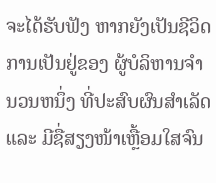ຈະໄດ້ຮັບຟັງ ຫາກຍັງເປັນຊີວິດການເປັນຢູ່ຂອງ ຜູ້ບໍລິຫານຈໍານວນຫນຶ່ງ ທີ່ປະສົບຜົນສຳເລັດ ແລະ ມີຊື່ສຽງໜ້າເຫຼື້ອມໃສຈົນ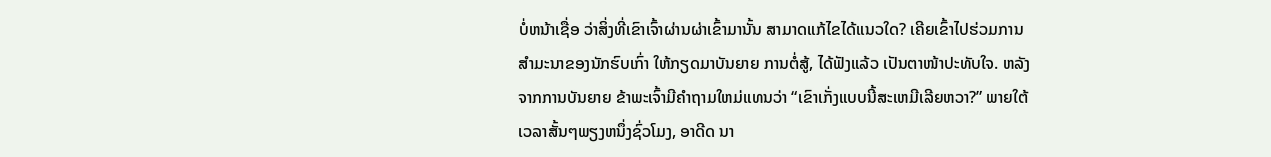ບໍ່ຫນ້າເຊື່ອ ວ່າສິ່ງທີ່ເຂົາເຈົ້າຜ່ານຜ່າເຂົ້າມານັ້ນ ສາມາດແກ້ໄຂໄດ້ແນວໃດ? ເຄີຍເຂົ້າໄປຮ່ວມການສຳມະນາຂອງນັກຮົບເກົ່າ ໃຫ້ກຽດມາບັນຍາຍ ການຕໍ່ສູ້, ໄດ້ຟັງແລ້ວ ເປັນຕາໜ້າປະທັບໃຈ. ຫລັງຈາກການບັນຍາຍ ຂ້າພະເຈົ້າມີຄໍາຖາມໃຫມ່ແທນວ່າ “ເຂົາເກັ່ງແບບນີ້ສະເຫມີເລີຍຫວາ?” ພາຍໃຕ້ເວລາສັ້ນໆພຽງຫນຶ່ງຊົ່ວໂມງ, ອາດີດ ນາ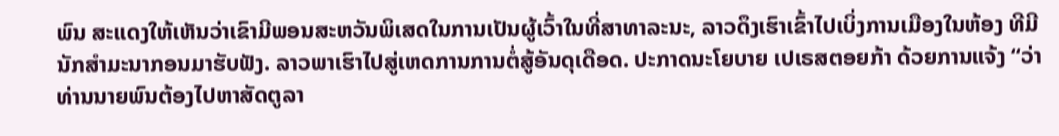ພົນ ສະແດງໃຫ້ເຫັນວ່າເຂົາມີພອນສະຫວັນພິເສດໃນການເປັນຜູ້ເວົ້າໃນທີ່ສາທາລະນະ, ລາວດຶງເຮົາເຂົ້າໄປເບິ່ງການເມືອງໃນຫ້ອງ ທີມີນັກສຳມະນາກອນມາຮັບຟັງ. ລາວພາເຮົາໄປສູ່ເຫດການການຕໍ່ສູ້ອັນດຸເດືອດ. ປະກາດນະໂຍບາຍ ເປເຣສຕອຍກ້າ ດ້ວຍການແຈ້ງ “ວ່າທ່ານນາຍພົນຕ້ອງໄປຫາສັດຕູລາ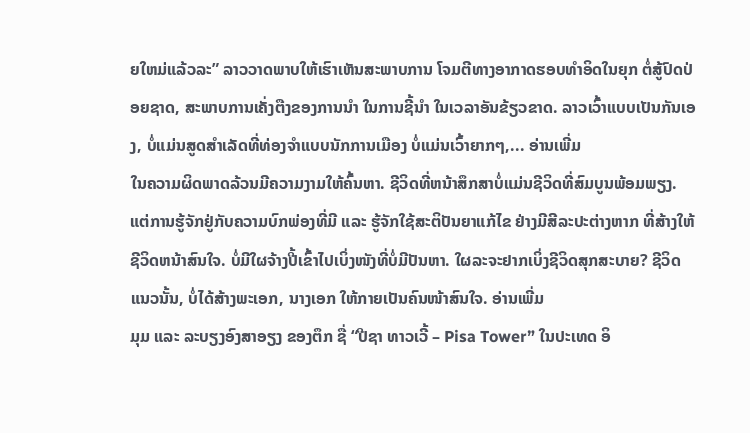ຍໃຫມ່ແລ້ວລະ” ລາວວາດພາບໃຫ້ເຮົາເຫັນສະພາບການ ໂຈມຕີທາງອາກາດຮອບທໍາອິດໃນຍຸກ ຕໍ່ສູ້ປົດປ່ອຍຊາດ, ສະພາບການເຄັ່ງຕືງຂອງການນຳ ໃນການຊີ້ນຳ ໃນເວລາອັນຂ້ຽວຂາດ. ລາວເວົ້າແບບເປັນກັນເອງ, ບໍ່ແມ່ນສູດສໍາເລັດທີ່ທ່ອງຈໍາແບບນັກການເມືອງ ບໍ່ແມ່ນເວົ້າຍາກໆ,... ອ່ານເພີ່ມ
ໃນຄວາມຜິດພາດລ້ວນມີຄວາມງາມໃຫ້ຄົ້ນຫາ. ຊີວິດທີ່ຫນ້າສຶກສາບໍ່ແມ່ນຊີວິດທີ່ສົມບູນພ້ອມພຽງ. ແຕ່ການຮູ້ຈັກຢູ່ກັບຄວາມບົກພ່ອງທີ່ມີ ແລະ ຮູ້ຈັກໃຊ້ສະຕິປັນຍາແກ້ໄຂ ຢ່າງມີສີລະປະຕ່າງຫາກ ທີ່ສ້າງໃຫ້ຊີວິດຫນ້າສົນໃຈ. ບໍ່ມີໃຜຈ້າງປີ້ເຂົ້າໄປເບິ່ງໜັງທີ່ບໍ່ມີປັນຫາ. ໃຜລະຈະຢາກເບິ່ງຊີວິດສຸກສະບາຍ? ຊີວິດແນວນັ້ນ, ບໍ່ໄດ້ສ້າງພະເອກ, ນາງເອກ ໃຫ້ກາຍເປັນຄົນໜ້າສົນໃຈ. ອ່ານເພີ່ມ
ມຸມ ແລະ ລະບຽງອົງສາອຽງ ຂອງຕຶກ ຊື່ “ປີຊາ ທາວເວີ້ – Pisa Tower” ໃນປະເທດ ອິ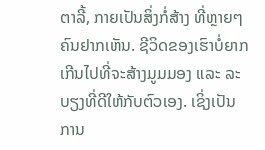ຕາລີ້, ກາຍເປັນສິ່ງກໍ່ສ້າງ ທີ່ຫຼາຍໆຄົນຢາກເຫັນ. ຊີວິດຂອງເຮົາບໍ່ຍາກເກີນໄປທີ່ຈະສ້າງມູມມອງ ແລະ ລະບຽງທີ່ດີໃຫ້ກັບຕົວເອງ. ເຊິ່ງເປັນການ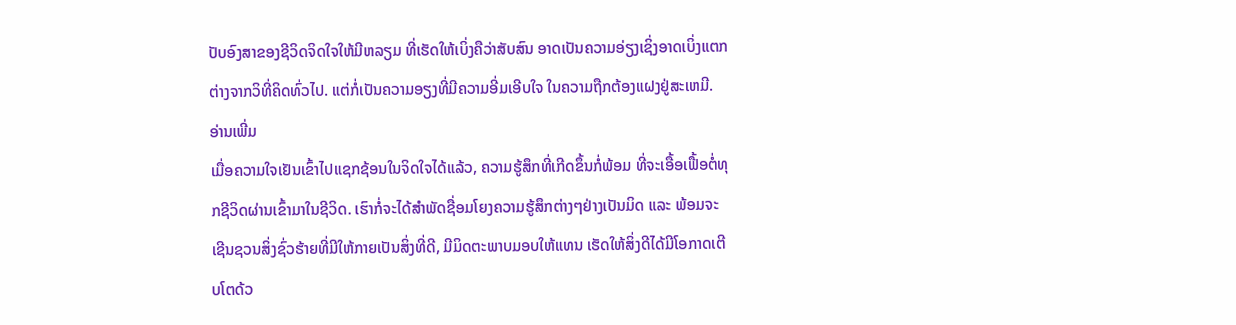ປັບອົງສາຂອງຊີວິດຈິດໃຈໃຫ້ມີຫລຽມ ທີ່ເຮັດໃຫ້ເບິ່ງຄືວ່າສັບສົນ ອາດເປັນຄວາມອ່ຽງເຊິ່ງອາດເບິ່ງແຕກຕ່າງຈາກວິທີ່ຄິດທົ່ວໄປ. ແຕ່ກໍ່ເປັນຄວາມອຽງທີ່ມີຄວາມອີ່ມເອີບໃຈ ໃນຄວາມຖືກຕ້ອງແຝງຢູ່ສະເຫມີ. ອ່ານເພີ່ມ
ເມື່ອຄວາມໃຈເຢັນເຂົ້າໄປແຊກຊ້ອນໃນຈິດໃຈໄດ້ແລ້ວ, ຄວາມຮູ້ສຶກທີ່ເກີດຂຶ້ນກໍ່ພ້ອມ ທີ່ຈະເອື້ອເຟື້ອຕໍ່ທຸກຊີວິດຜ່ານເຂົ້າມາໃນຊີວິດ. ເຮົາກໍ່ຈະໄດ້ສຳພັດຊື່ອມໂຍງຄວາມຮູ້ສຶກຕ່າງໆຢ່າງເປັນມິດ ແລະ ພ້ອມຈະເຊີນຊວນສິ່ງຊົ່ວຮ້າຍທີ່ມີໃຫ້ກາຍເປັນສິ່ງທີ່ດີ, ມີມິດຕະພາບມອບໃຫ້ແທນ ເຮັດໃຫ້ສິ່ງດີໄດ້ມີໂອກາດເຕີບໂຕດ້ວ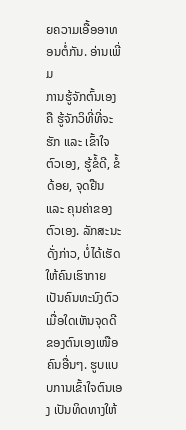ຍຄວາມເອື້ອອາທອນຕໍ່ກັນ. ອ່ານເພີ່ມ
ການຮູ້ຈັກຕົ້ນເອງ ຄື ຮູ້ຈັກວິທີ່ທີ່ຈະຮັກ ແລະ ເຂົ້າໃຈຕົວເອງ, ຮູ້ຂໍ້ດີ, ຂໍ້ດ້ອຍ, ຈຸດຢືນ ແລະ ຄຸນຄ່າຂອງຕົວເອງ. ລັກສະນະດັ່ງກ່າວ, ບໍ່ໄດ້ເຮັດໃຫ້ຄົນເຮົາກາຍເປັນຄົນທະນົງຕົວ ເມື່ອໃດເຫັນຈຸດດີຂອງຕົນເອງເໜືອຄົນອື່ນໆ. ຮູບແບບການເຂົ້າໃຈຕົນເອງ ເປັນທິດທາງໃຫ້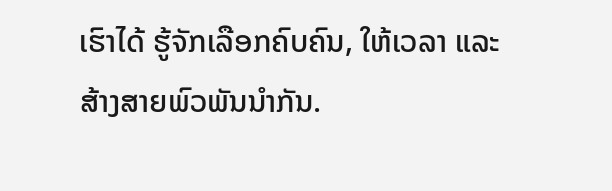ເຮົາໄດ້ ຮູ້ຈັກເລືອກຄົບຄົນ, ໃຫ້ເວລາ ແລະ ສ້າງສາຍພົວພັນນຳກັນ.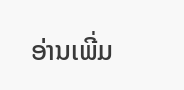ອ່ານເພີ່ມ